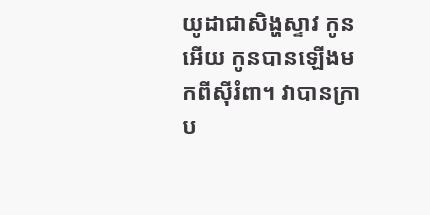យូដាជាសិង្ហស្ទាវ កូនអើយ កូនបានឡើងមកពីស៊ីរំពា។ វាបានក្រាប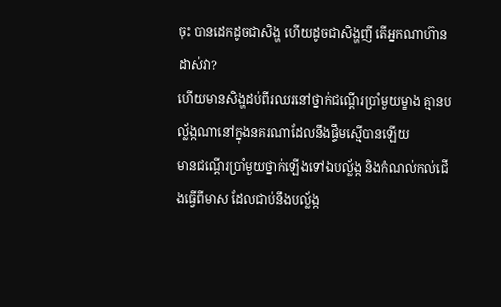ចុះ បានដេកដូចជាសិង្ហ ហើយដូចជាសិង្ហញី តើអ្នកណាហ៊ានដាស់វា?
ហើយមានសិង្ហដប់ពីរឈរនៅថ្នាក់ជណ្តើរប្រាំមួយម្ខាង គ្មានបល្ល័ង្កណានៅក្នុងនគរណាដែលនឹងផ្ទឹមស្មើបានឡើយ
មានជណ្តើរប្រាំមួយថ្នាក់ឡើងទៅឯបល្ល័ង្ក និងកំណល់កល់ជើងធ្វើពីមាស ដែលជាប់នឹងបល្ល័ង្ក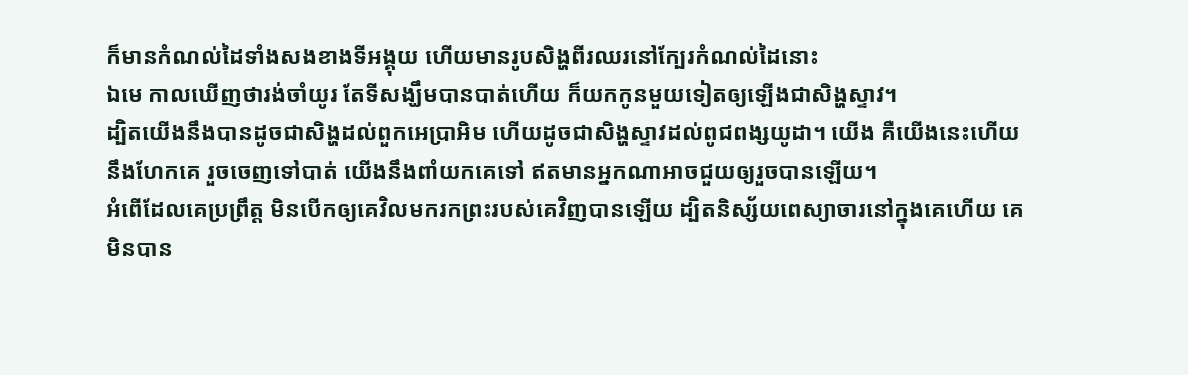ក៏មានកំណល់ដៃទាំងសងខាងទីអង្គុយ ហើយមានរូបសិង្ហពីរឈរនៅក្បែរកំណល់ដៃនោះ
ឯមេ កាលឃើញថារង់ចាំយូរ តែទីសង្ឃឹមបានបាត់ហើយ ក៏យកកូនមួយទៀតឲ្យឡើងជាសិង្ហស្ទាវ។
ដ្បិតយើងនឹងបានដូចជាសិង្ហដល់ពួកអេប្រាអិម ហើយដូចជាសិង្ហស្ទាវដល់ពូជពង្សយូដា។ យើង គឺយើងនេះហើយនឹងហែកគេ រួចចេញទៅបាត់ យើងនឹងពាំយកគេទៅ ឥតមានអ្នកណាអាចជួយឲ្យរួចបានឡើយ។
អំពើដែលគេប្រព្រឹត្ត មិនបើកឲ្យគេវិលមករកព្រះរបស់គេវិញបានឡើយ ដ្បិតនិស្ស័យពេស្យាចារនៅក្នុងគេហើយ គេមិនបាន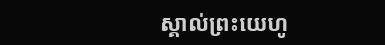ស្គាល់ព្រះយេហូ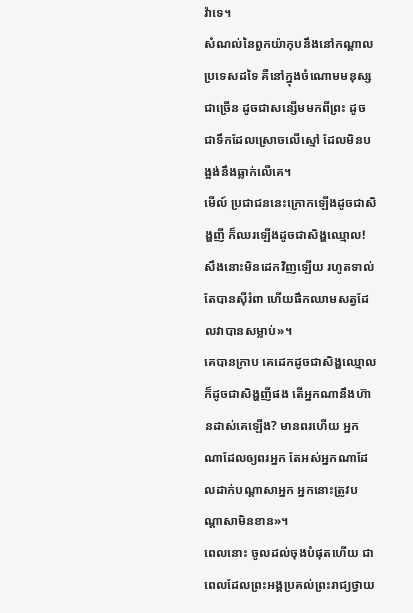វ៉ាទេ។
សំណល់នៃពួកយ៉ាកុបនឹងនៅកណ្ដាលប្រទេសដទៃ គឺនៅក្នុងចំណោមមនុស្សជាច្រើន ដូចជាសន្សើមមកពីព្រះ ដូចជាទឹកដែលស្រោចលើស្មៅ ដែលមិនបង្អង់នឹងធ្លាក់លើគេ។
មើល៍ ប្រជាជននេះក្រោកឡើងដូចជាសិង្ហញី ក៏ឈរឡើងដូចជាសិង្ហឈ្មោល! សឹងនោះមិនដេកវិញឡើយ រហូតទាល់តែបានស៊ីរំពា ហើយផឹកឈាមសត្វដែលវាបានសម្លាប់»។
គេបានក្រាប គេដេកដូចជាសិង្ហឈ្មោល ក៏ដូចជាសិង្ហញីផង តើអ្នកណានឹងហ៊ានដាស់គេឡើង? មានពរហើយ អ្នកណាដែលឲ្យពរអ្នក តែអស់អ្នកណាដែលដាក់បណ្ដាសាអ្នក អ្នកនោះត្រូវបណ្ដាសាមិនខាន»។
ពេលនោះ ចូលដល់ចុងបំផុតហើយ ជាពេលដែលព្រះអង្គប្រគល់ព្រះរាជ្យថ្វាយ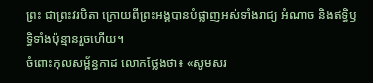ព្រះ ជាព្រះវរបិតា ក្រោយពីព្រះអង្គបានបំផ្លាញអស់ទាំងរាជ្យ អំណាច និងឥទ្ធិឫទ្ធិទាំងប៉ុន្មានរួចហើយ។
ចំពោះកុលសម្ព័ន្ធកាដ លោកថ្លែងថា៖ «សូមសរ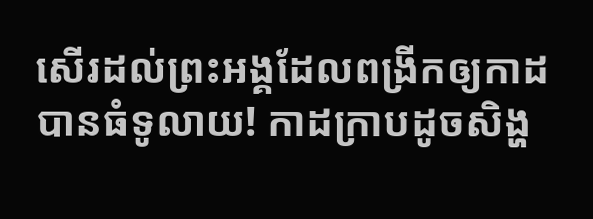សើរដល់ព្រះអង្គដែលពង្រីកឲ្យកាដបានធំទូលាយ! កាដក្រាបដូចសិង្ហ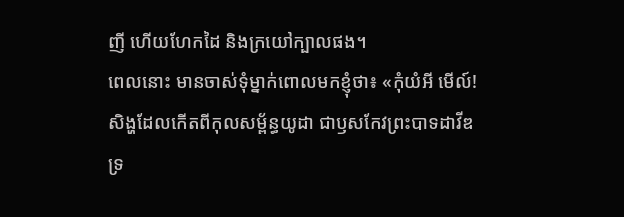ញី ហើយហែកដៃ និងក្រយៅក្បាលផង។
ពេលនោះ មានចាស់ទុំម្នាក់ពោលមកខ្ញុំថា៖ «កុំយំអី មើល៍! សិង្ហដែលកើតពីកុលសម្ព័ន្ធយូដា ជាឫសកែវព្រះបាទដាវីឌ ទ្រ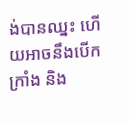ង់បានឈ្នះ ហើយអាចនឹងបើកក្រាំង និង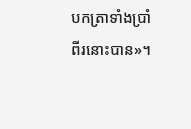បកត្រាទាំងប្រាំពីរនោះបាន»។